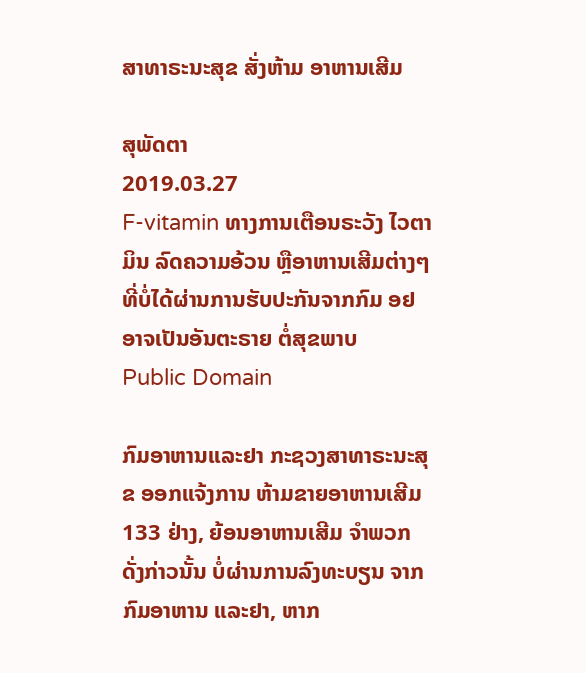ສາທາຣະນະສຸຂ ສັ່ງຫ້າມ ອາຫານເສີມ

ສຸພັດຕາ
2019.03.27
F-vitamin ທາງການເຕືອນຣະວັງ ໄວຕາມິນ ລົດຄວາມອ້ວນ ຫຼືອາຫານເສີມຕ່າງໆ ທີ່ບໍ່ໄດ້ຜ່ານການຮັບປະກັນຈາກກົມ ອຢ ອາຈເປັນອັນຕະຣາຍ ຕໍ່ສຸຂພາບ
Public Domain

ກົມອາຫານແລະຢາ ກະຊວງສາທາຣະນະສຸຂ ອອກແຈ້ງການ ຫ້າມຂາຍອາຫານເສີມ 133 ຢ່າງ, ຍ້ອນອາຫານເສີມ ຈໍາພວກດັ່ງກ່າວນັ້ນ ບໍ່ຜ່ານການລົງທະບຽນ ຈາກກົມອາຫານ ແລະຢາ, ຫາກ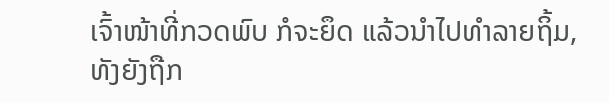ເຈົ້າໜ້າທີ່ກວດພົບ ກໍຈະຍຶດ ແລ້ວນໍາໄປທໍາລາຍຖິ້ມ, ທັງຍັງຖືກ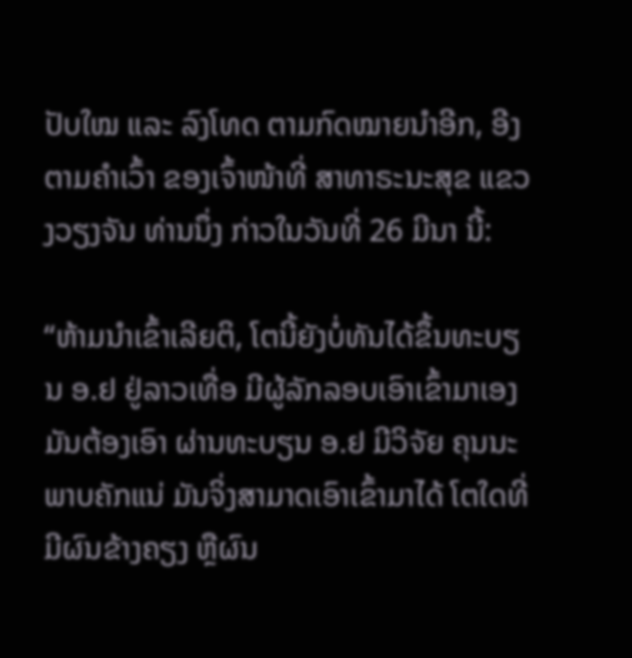ປັບໃໝ ແລະ ລົງໂທດ ຕາມກົດໝາຍນໍາອີກ, ອີງຕາມຄໍາເວົ້າ ຂອງເຈົ້າໜ້າທີ່ ສາທາຣະນະສຸຂ ແຂວງວຽງຈັນ ທ່ານນຶ່ງ ກ່າວໃນວັນທີ່ 26 ມີນາ ນີ້:

“ຫ້າມນໍາເຂົ້າເລີຍຕິ, ໂຕນີ້ຍັງບໍ່ທັນໄດ້ຂຶ້ນທະບຽນ ອ.ຢ ຢູ່ລາວເທື່ອ ມີຜູ້ລັກລອບເອົາເຂົ້າມາເອງ ມັນຕ້ອງເອົາ ຜ່ານທະບຽນ ອ.ຢ ມີວິຈັຍ ຄຸນນະພາບຄັກແນ່ ມັນຈິ່ງສາມາດເອົາເຂົ້າມາໄດ້ ໂຕໃດທີ່ມີຜົນຂ້າງຄຽງ ຫຼືຜົນ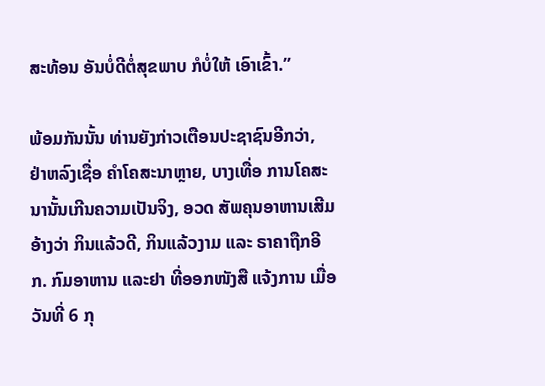ສະທ້ອນ ອັນບໍ່ດີຕໍ່ສຸຂພາບ ກໍບໍ່ໃຫ້ ເອົາເຂົ້າ.”

ພ້ອມກັນນັ້ນ ທ່ານຍັງກ່າວເຕືອນປະຊາຊົນອີກວ່າ, ຢ່າຫລົງເຊື່ອ ຄໍາໂຄສະນາຫຼາຍ, ບາງເທື່ອ ການໂຄສະນານັ້ນເກີນຄວາມເປັນຈິງ, ອວດ ສັພຄຸນອາຫານເສີມ ອ້າງວ່າ ກິນແລ້ວດີ, ກິນແລ້ວງາມ ແລະ ຣາຄາຖືກອີກ. ກົມອາຫານ ແລະຢາ ທີ່ອອກໜັງສື ແຈ້ງການ ເມື່ອວັນທີ່ 6 ກຸ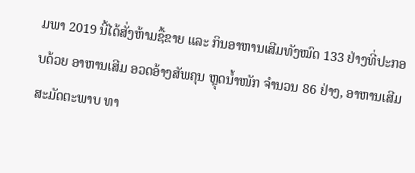ມພາ 2019 ນີ້ໄດ້ສັ່ງຫ້າມຊື້ຂາຍ ແລະ ກິນອາຫານເສີມທັງໝົດ 133 ຢ່າງທີ່ປະກອບດ້ວຍ ອາຫານເສີມ ອວດອ້າງສັພຄຸນ ຫຼຸດນໍ້າໜັກ ຈໍານວນ 86 ຢ່າງ, ອາຫານເສີມສະມັດຕະພາບ ທາ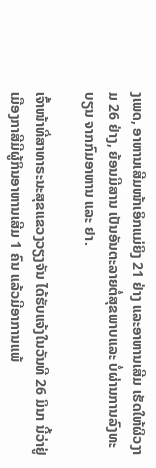ງເພດ, ອາຫານເສີມໜ້າເອິກແມ່ຍິງ 21 ຢ່າງ ແລະອາຫານເສີມ ເຮັດໃຫ້ຜິວງາມ 26 ຢ່າງ, ຍ້ອນມີສານ ເປັນອັນຕະລາຍຕໍ່ສຸຂພາບແລະ ບໍ່ຜ່ານການລົງທະບຽນ ຈາກກົມອາຫານ ແລະ ຢາ.

ເຈົ້າໜ້າທີ່ສາທາຣະນະສຸຂແຂວງວຽງຈັນ ໄດ້ຮັບແຈ້ງໃນວັນທີ 26 ມິນາ ນີ້ວ່າຢູ່ເມືອງກາສີມີຜູ້ກິນອາຫານເສີມ 1 ຄົນ ແລ້ວມີອາການແພ້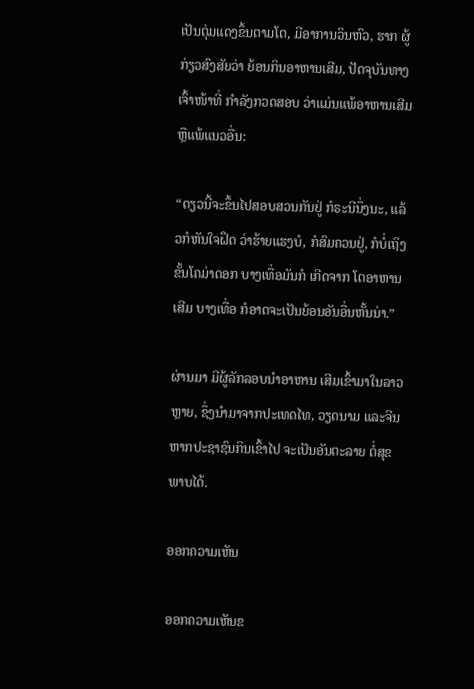ເປັນຕຸ່ມແດງຂຶ້ນຕາມໂຕ, ມີອາການວິນຫົວ, ຮາກ ຜູ້ກ່ຽວສົງສັຍວ່າ ຍ້ອນກິນອາຫານເສີມ, ປັດຈຸບັນທາງ ເຈົ້າໜ້າທີ່ ກໍາລັງກວດສອບ ວ່າແມ່ນແພ້ອາຫານເສີມ ຫຼືແພ້ແນວອື່ນ:

“ດຽວນີ້ຈະຂຶ້ນໄປສອບສວນກັນຢູ່ ກໍຣະນີນຶ່ງນະ, ແລ້ວກໍຫັນໃຈຝຶດ ວ່າຮ້າຍແຮງບໍ, ກໍສົມຄວນຢູ່, ກໍບໍ່ເຖິງຂັ້ນໂຄມ່າດອກ ບາງເທື່ອມັນກໍ ເກີດຈາກ ໂຕອາຫານເສີມ ບາງເທື່ອ ກໍອາດຈະເປັນຍ້ອນອັນອື່ນຫັ້ນນ່າ.”

ຜ່ານມາ ມີຜູ້ລັກລອບນໍາອາຫານ ເສີມເຂົ້າມາໃນລາວຫຼາຍ, ຊຶ່ງນໍາມາຈາກປະເທດໄທ, ວຽດນາມ ແລະຈີນ ຫາກປະຊາຊົນກິນເຂົ້າໄປ ຈະເປັນອັນຕະລາຍ ຕໍ່ສຸຂພາບໄດ້.

ອອກຄວາມເຫັນ

ອອກຄວາມເຫັນຂ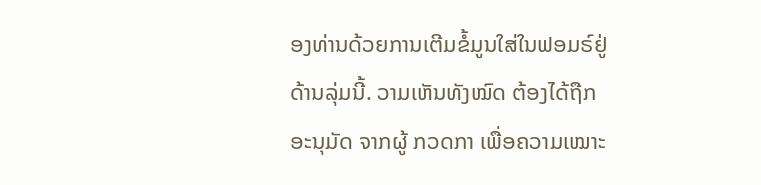ອງທ່ານດ້ວຍການເຕີມຂໍ້ມູນໃສ່ໃນຟອມຣ໌ຢູ່ດ້ານລຸ່ມນີ້. ວາມເຫັນທັງໝົດ ຕ້ອງໄດ້ຖືກ ອະນຸມັດ ຈາກຜູ້ ກວດກາ ເພື່ອຄວາມເໝາະ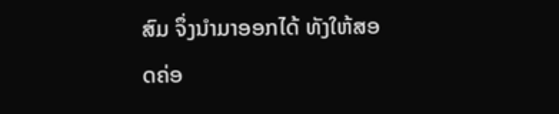ສົມ ຈຶ່ງນໍາມາອອກໄດ້ ທັງໃຫ້ສອດຄ່ອ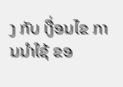ງ ກັບ ເງື່ອນໄຂ ການນຳໃຊ້ ຂອ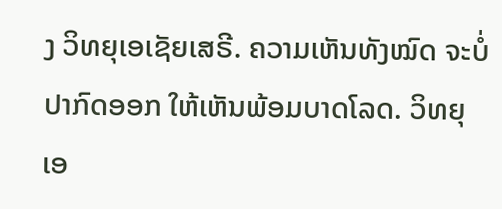ງ ວິທຍຸເອເຊັຍເສຣີ. ຄວາມເຫັນທັງໝົດ ຈະບໍ່ປາກົດອອກ ໃຫ້ເຫັນພ້ອມບາດໂລດ. ວິທຍຸເອ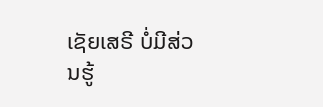ເຊັຍເສຣີ ບໍ່ມີສ່ວນຮູ້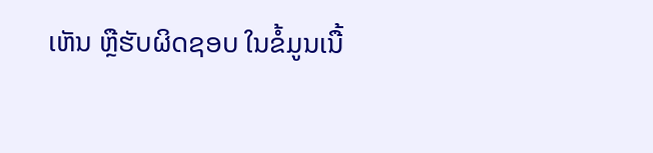ເຫັນ ຫຼືຮັບຜິດຊອບ ໃນຂໍ້ມູນເນື້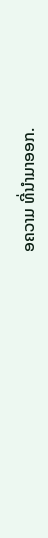ອຄວາມ ທີ່ນໍາມາອອກ.